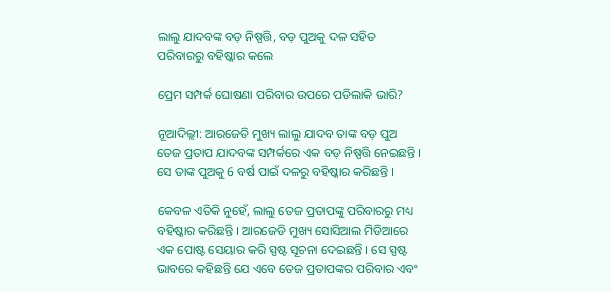ଲାଲୁ ଯାଦବଙ୍କ ବଡ଼ ନିଷ୍ପତ୍ତି, ବଡ଼ ପୁଅକୁ ଦଳ ସହିତ ପରିବାରରୁ ବହିଷ୍କାର କଲେ

ପ୍ରେମ ସମ୍ପର୍କ ଘୋଷଣା ପରିବାର ଉପରେ ପଡିଲାକି ଭାରି?

ନୂଆଦିଲ୍ଲୀ: ଆରଜେଡି ମୁଖ୍ୟ ଲାଲୁ ଯାଦବ ତାଙ୍କ ବଡ଼ ପୁଅ ତେଜ ପ୍ରତାପ ଯାଦବଙ୍କ ସମ୍ପର୍କରେ ଏକ ବଡ଼ ନିଷ୍ପତ୍ତି ନେଇଛନ୍ତି । ସେ ତାଙ୍କ ପୁଅକୁ 6 ବର୍ଷ ପାଇଁ ଦଳରୁ ବହିଷ୍କାର କରିଛନ୍ତି ।

କେବଳ ଏତିକି ନୁହେଁ, ଲାଲୁ ତେଜ ପ୍ରତାପଙ୍କୁ ପରିବାରରୁ ମଧ୍ୟ ବହିଷ୍କାର କରିଛନ୍ତି । ଆରଜେଡି ମୁଖ୍ୟ ସୋସିଆଲ ମିଡିଆରେ ଏକ ପୋଷ୍ଟ ସେୟାର କରି ସ୍ପଷ୍ଟ ସୂଚନା ଦେଇଛନ୍ତି । ସେ ସ୍ପଷ୍ଟ ଭାବରେ କହିଛନ୍ତି ଯେ ଏବେ ତେଜ ପ୍ରତାପଙ୍କର ପରିବାର ଏବଂ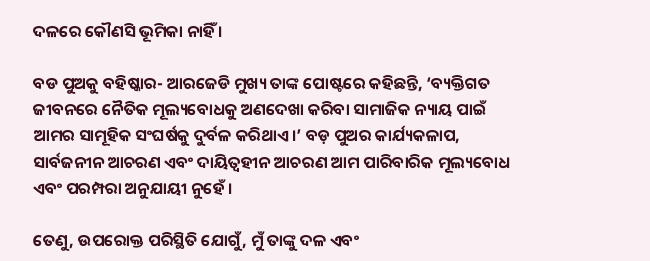ଦଳରେ କୌଣସି ଭୂମିକା ନାହିଁ ।

ବଡ ପୁଅକୁ ବହିଷ୍କାର- ଆରଜେଡି ମୁଖ୍ୟ ତାଙ୍କ ପୋଷ୍ଟରେ କହିଛନ୍ତି, ‘ବ୍ୟକ୍ତିଗତ ଜୀବନରେ ନୈତିକ ମୂଲ୍ୟବୋଧକୁ ଅଣଦେଖା କରିବା ସାମାଜିକ ନ୍ୟାୟ ପାଇଁ ଆମର ସାମୂହିକ ସଂଘର୍ଷକୁ ଦୁର୍ବଳ କରିଥାଏ।’ ବଡ଼ ପୁଅର କାର୍ଯ୍ୟକଳାପ, ସାର୍ବଜନୀନ ଆଚରଣ ଏବଂ ଦାୟିତ୍ୱହୀନ ଆଚରଣ ଆମ ପାରିବାରିକ ମୂଲ୍ୟବୋଧ ଏବଂ ପରମ୍ପରା ଅନୁଯାୟୀ ନୁହେଁ ।

ତେଣୁ, ଉପରୋକ୍ତ ପରିସ୍ଥିତି ଯୋଗୁଁ, ମୁଁ ତାଙ୍କୁ ଦଳ ଏବଂ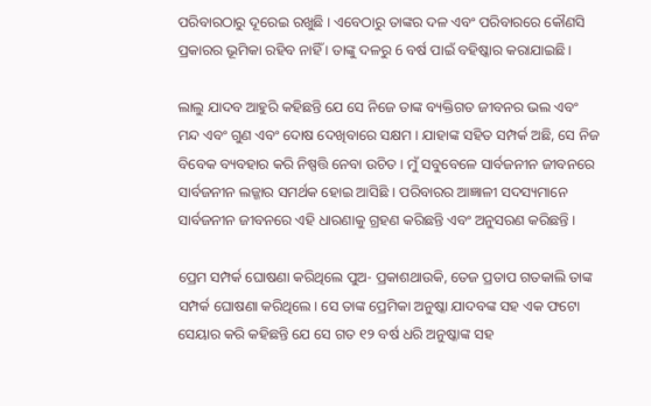ପରିବାରଠାରୁ ଦୂରେଇ ରଖୁଛି । ଏବେଠାରୁ ତାଙ୍କର ଦଳ ଏବଂ ପରିବାରରେ କୌଣସି ପ୍ରକାରର ଭୂମିକା ରହିବ ନାହିଁ । ତାଙ୍କୁ ଦଳରୁ 6 ବର୍ଷ ପାଇଁ ବହିଷ୍କାର କରାଯାଇଛି ।

ଲାଲୁ ଯାଦବ ଆହୁରି କହିଛନ୍ତି ଯେ ସେ ନିଜେ ତାଙ୍କ ବ୍ୟକ୍ତିଗତ ଜୀବନର ଭଲ ଏବଂ ମନ୍ଦ ଏବଂ ଗୁଣ ଏବଂ ଦୋଷ ଦେଖିବାରେ ସକ୍ଷମ । ଯାହାଙ୍କ ସହିତ ସମ୍ପର୍କ ଅଛି, ସେ ନିଜ ବିବେକ ବ୍ୟବହାର କରି ନିଷ୍ପତ୍ତି ନେବା ଉଚିତ । ମୁଁ ସବୁବେଳେ ସାର୍ବଜନୀନ ଜୀବନରେ ସାର୍ବଜନୀନ ଲଜ୍ଜାର ସମର୍ଥକ ହୋଇ ଆସିଛି । ପରିବାରର ଆଜ୍ଞାଳୀ ସଦସ୍ୟମାନେ ସାର୍ବଜନୀନ ଜୀବନରେ ଏହି ଧାରଣାକୁ ଗ୍ରହଣ କରିଛନ୍ତି ଏବଂ ଅନୁସରଣ କରିଛନ୍ତି ।

ପ୍ରେମ ସମ୍ପର୍କ ଘୋଷଣା କରିଥିଲେ ପୁଅ- ପ୍ରକାଶଥାଉକି, ତେଜ ପ୍ରତାପ ଗତକାଲି ତାଙ୍କ ସମ୍ପର୍କ ଘୋଷଣା କରିଥିଲେ। ସେ ତାଙ୍କ ପ୍ରେମିକା ଅନୁଷ୍କା ଯାଦବଙ୍କ ସହ ଏକ ଫଟୋ ସେୟାର କରି କହିଛନ୍ତି ଯେ ସେ ଗତ ୧୨ ବର୍ଷ ଧରି ଅନୁଷ୍କାଙ୍କ ସହ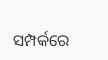ସମ୍ପର୍କରେ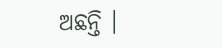ଅଛନ୍ତି ।